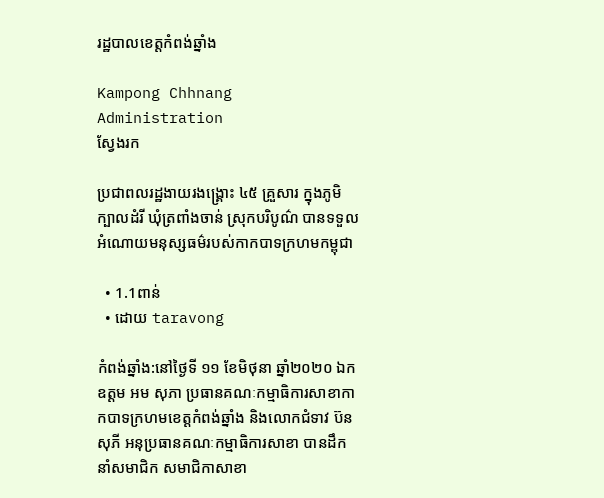រដ្ឋបាលខេត្តកំពង់ឆ្នាំង

Kampong Chhnang Administration
ស្វែងរក

ប្រជាពលរដ្ឋងាយរងង្គ្រោះ ៤៥ គ្រួសារ ក្នុងភូមិ ក្បាលដំរី ឃុំត្រពាំងចាន់ ស្រុកបរិបូណ៌ បានទទួលអំណោយមនុស្សធម៌របស់កាកបាទក្រហមកម្ពុជា

  • 1.1ពាន់
  • ដោយ taravong

កំពង់ឆ្នាំង:នៅថ្ងៃទី ១១ ខែមិថុនា ឆ្នាំ២០២០ ឯកឧត្តម អម សុភា ប្រធានគណៈកម្មាធិការសាខាកាកបាទក្រហមខេត្តកំពង់ឆ្នាំង និងលោកជំទាវ ប៊ន សុភី អនុប្រធានគណៈកម្មាធិការសាខា បានដឹកនាំសមាជិក សមាជិកាសាខា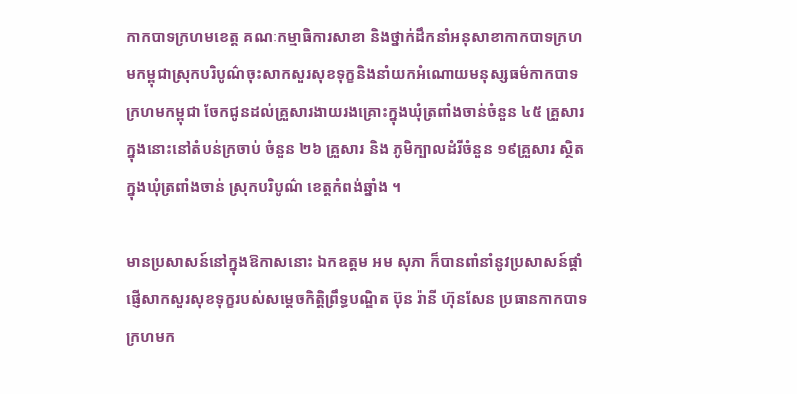កាកបាទក្រហមខេត្ត គណៈកម្មាធិការសាខា និងថ្នាក់ដឹកនាំអនុសាខាកាកបាទក្រហមកម្ពុជាស្រុកបរិបូណ៌ចុះសាកសួរសុខទុក្ខនិងនាំយកអំណោយមនុស្សធម៌កាកបាទក្រហមកម្ពុជា ចែកជូនដល់គ្រួសារងាយរងគ្រោះក្នុងឃុំត្រពាំងចាន់ចំនួន ៤៥ គ្រួសារ ក្នុងនោះនៅតំបន់ក្រចាប់ ចំនួន ២៦ គ្រួសារ និង ភូមិក្បាលដំរីចំនួន ១៩គ្រួសារ ស្ថិតក្នុងឃុំត្រពាំងចាន់ ស្រុកបរិបូណ៌ ខេត្តកំពង់ឆ្នាំង ។

មានប្រសាសន៍នៅក្នុងឱកាសនោះ ឯកឧត្តម អម សុភា ក៏បានពាំនាំនូវប្រសាសន៍ផ្ដាំផ្ញើសាកសួរសុខទុក្ខរបស់សម្ដេចកិត្តិព្រឹទ្ធបណ្ឌិត ប៊ុន រ៉ានី ហ៊ុនសែន ប្រធានកាកបាទក្រហមក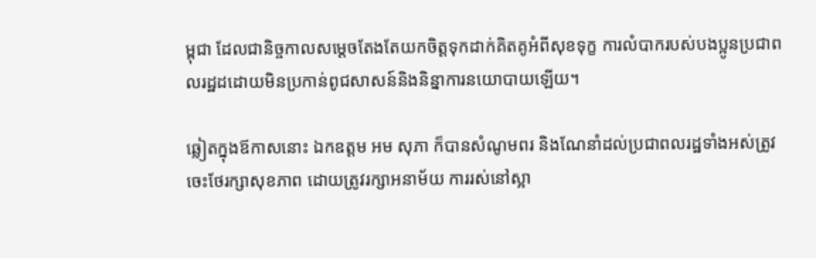ម្ពុជា ដែលជានិច្ចកាលសម្តេចតែងតែយកចិត្តទុកដាក់គិតគូអំពីសុខទុក្ខ ការលំបាករបស់បងប្អូនប្រជាពលរដ្ឋដដោយមិនប្រកាន់ពូជសាសន៍និងនិន្នាការនយោបាយឡើយ។

ឆ្លៀតក្នុងឪកាសនោះ ឯកឧត្តម អម សុភា ក៏បានសំណូមពរ និងណែនាំដល់ប្រជាពលរដ្ឋទាំងអស់ត្រូវចេះថែរក្សាសុខភាព ដោយត្រូវរក្សាអនាម័យ ការរស់នៅស្អា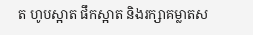ត ហូបស្អាត ផឹកស្អាត និងរក្សាគម្លាតស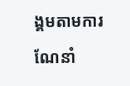ង្គមតាមការណែនាំ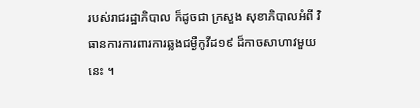របស់រាជរដ្ឋាភិបាល ក៏ដូចជា ក្រសួង សុខាភិបាលអំពី វិធានការការពារការឆ្លងជម្ងឺកូវីដ១៩ ដ៏កាចសាហាវមួយនេះ ។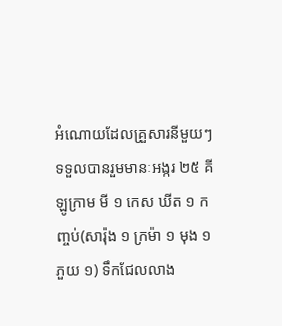អំណោយដែលគ្រួសារនីមួយៗទទួលបានរួមមានៈអង្ករ ២៥ គីឡូក្រាម មី ១ កេស ឃីត ១ កញ្ចប់(សារ៉ុង ១ ក្រម៉ា ១ មុង ១ ភួយ ១) ទឹកជែលលាង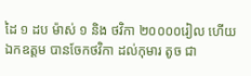ដៃ ១ ដប ម៉ាស់ ១ និង ថវិកា ២០០០០រៀល ហើយ ឯកឧត្តម បានចែកថវិកា ដល់កុមារ តូច ជា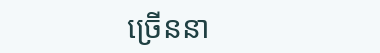ច្រើននា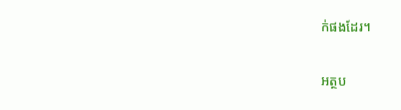ក់ផងដែរ។

អត្ថប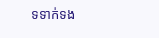ទទាក់ទង